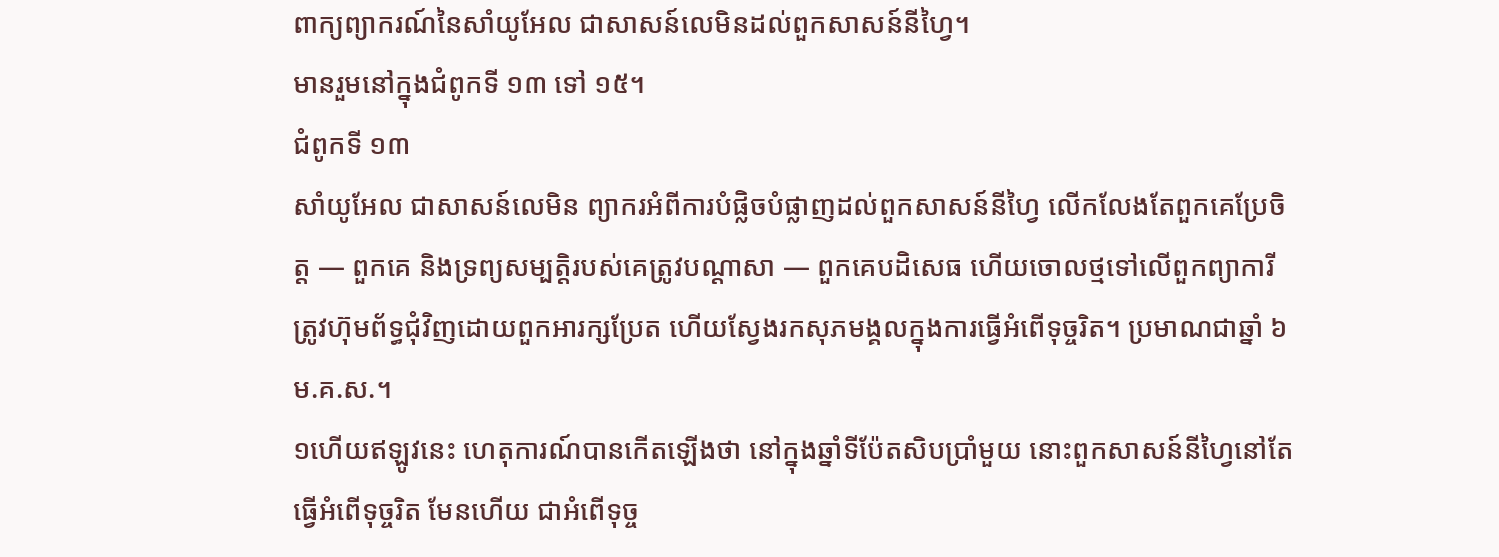ពាក្យព្យាករណ៍នៃសាំយូអែល ជាសាសន៍លេមិនដល់ពួកសាសន៍នីហ្វៃ។
មានរួមនៅក្នុងជំពូកទី ១៣ ទៅ ១៥។
ជំពូកទី ១៣
សាំយូអែល ជាសាសន៍លេមិន ព្យាករអំពីការបំផ្លិចបំផ្លាញដល់ពួកសាសន៍នីហ្វៃ លើកលែងតែពួកគេប្រែចិត្ត — ពួកគេ និងទ្រព្យសម្បត្តិរបស់គេត្រូវបណ្ដាសា — ពួកគេបដិសេធ ហើយចោលថ្មទៅលើពួកព្យាការី ត្រូវហ៊ុមព័ទ្ធជុំវិញដោយពួកអារក្សប្រែត ហើយស្វែងរកសុភមង្គលក្នុងការធ្វើអំពើទុច្ចរិត។ ប្រមាណជាឆ្នាំ ៦ ម.គ.ស.។
១ហើយឥឡូវនេះ ហេតុការណ៍បានកើតឡើងថា នៅក្នុងឆ្នាំទីប៉ែតសិបប្រាំមួយ នោះពួកសាសន៍នីហ្វៃនៅតែធ្វើអំពើទុច្ចរិត មែនហើយ ជាអំពើទុច្ច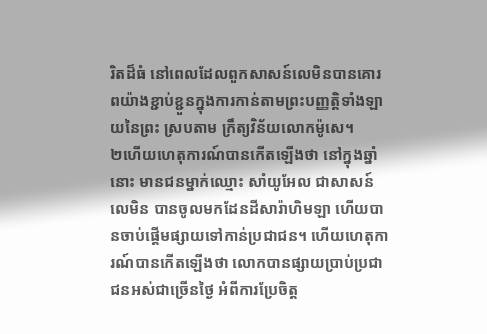រិតដ៏ធំ នៅពេលដែលពួកសាសន៍លេមិនបានគោរពយ៉ាងខ្ជាប់ខ្ជួនក្នុងការកាន់តាមព្រះបញ្ញត្តិទាំងឡាយនៃព្រះ ស្របតាម ក្រឹត្យវិន័យលោកម៉ូសេ។
២ហើយហេតុការណ៍បានកើតឡើងថា នៅក្នុងឆ្នាំនោះ មានជនម្នាក់ឈ្មោះ សាំយូអែល ជាសាសន៍លេមិន បានចូលមកដែនដីសារ៉ាហិមឡា ហើយបានចាប់ផ្ដើមផ្សាយទៅកាន់ប្រជាជន។ ហើយហេតុការណ៍បានកើតឡើងថា លោកបានផ្សាយប្រាប់ប្រជាជនអស់ជាច្រើនថ្ងៃ អំពីការប្រែចិត្ត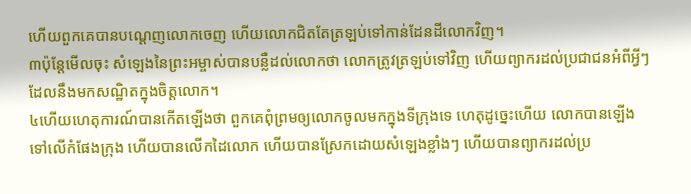ហើយពួកគេបានបណ្ដេញលោកចេញ ហើយលោកជិតតែត្រឡប់ទៅកាន់ដែនដីលោកវិញ។
៣ប៉ុន្តែមើលចុះ សំឡេងនៃព្រះអម្ចាស់បានបន្លឺដល់លោកថា លោកត្រូវត្រឡប់ទៅវិញ ហើយព្យាករដល់ប្រជាជនអំពីអ្វីៗ ដែលនឹងមកសណ្ឋិតក្នុងចិត្តលោក។
៤ហើយហេតុការណ៍បានកើតឡើងថា ពួកគេពុំព្រមឲ្យលោកចូលមកក្នុងទីក្រុងទេ ហេតុដូច្នេះហើយ លោកបានឡើងទៅលើកំផែងក្រុង ហើយបានលើកដៃលោក ហើយបានស្រែកដោយសំឡេងខ្លាំងៗ ហើយបានព្យាករដល់ប្រ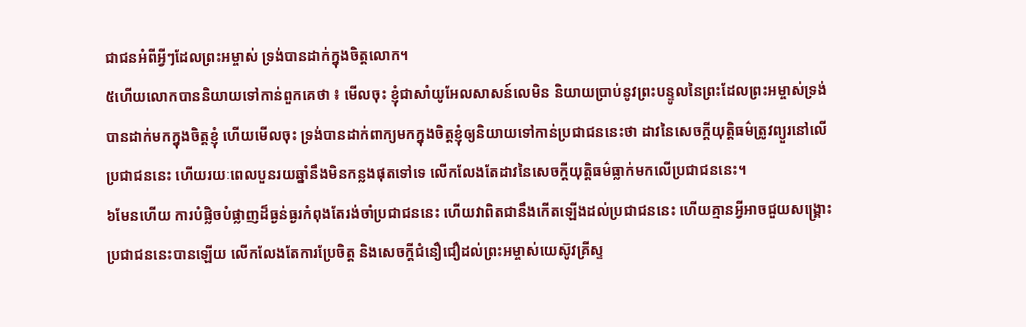ជាជនអំពីអ្វីៗដែលព្រះអម្ចាស់ ទ្រង់បានដាក់ក្នុងចិត្តលោក។
៥ហើយលោកបាននិយាយទៅកាន់ពួកគេថា ៖ មើលចុះ ខ្ញុំជាសាំយូអែលសាសន៍លេមិន និយាយប្រាប់នូវព្រះបន្ទូលនៃព្រះដែលព្រះអម្ចាស់ទ្រង់បានដាក់មកក្នុងចិត្តខ្ញុំ ហើយមើលចុះ ទ្រង់បានដាក់ពាក្យមកក្នុងចិត្តខ្ញុំឲ្យនិយាយទៅកាន់ប្រជាជននេះថា ដាវនៃសេចក្ដីយុត្តិធម៌ត្រូវព្យួរនៅលើប្រជាជននេះ ហើយរយៈពេលបួនរយឆ្នាំនឹងមិនកន្លងផុតទៅទេ លើកលែងតែដាវនៃសេចក្ដីយុត្តិធម៌ធ្លាក់មកលើប្រជាជននេះ។
៦មែនហើយ ការបំផ្លិចបំផ្លាញដ៏ធ្ងន់ធ្ងរកំពុងតែរង់ចាំប្រជាជននេះ ហើយវាពិតជានឹងកើតឡើងដល់ប្រជាជននេះ ហើយគ្មានអ្វីអាចជួយសង្គ្រោះប្រជាជននេះបានឡើយ លើកលែងតែការប្រែចិត្ត និងសេចក្ដីជំនឿជឿដល់ព្រះអម្ចាស់យេស៊ូវគ្រីស្ទ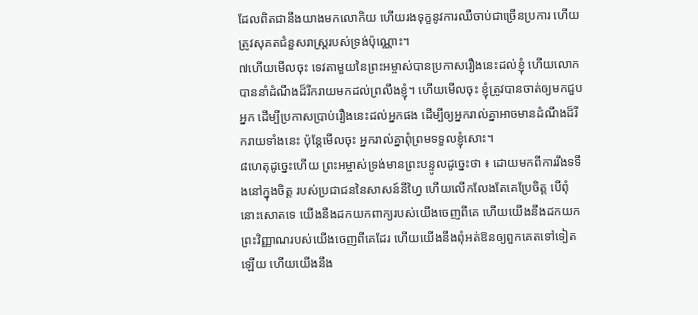ដែលពិតជានឹងយាងមកលោកិយ ហើយរងទុក្ខនូវការឈឺចាប់ជាច្រើនប្រការ ហើយត្រូវសុគតជំនួសរាស្ត្ររបស់ទ្រង់ប៉ុណ្ណោះ។
៧ហើយមើលចុះ ទេវតាមួយនៃព្រះអម្ចាស់បានប្រកាសរឿងនេះដល់ខ្ញុំ ហើយលោកបាននាំដំណឹងដ៏រីករាយមកដល់ព្រលឹងខ្ញុំ។ ហើយមើលចុះ ខ្ញុំត្រូវបានចាត់ឲ្យមកជួបអ្នក ដើម្បីប្រកាសប្រាប់រឿងនេះដល់អ្នកផង ដើម្បីឲ្យអ្នករាល់គ្នាអាចមានដំណឹងដ៏រីករាយទាំងនេះ ប៉ុន្តែមើលចុះ អ្នករាល់គ្នាពុំព្រមទទួលខ្ញុំសោះ។
៨ហេតុដូច្នេះហើយ ព្រះអម្ចាស់ទ្រង់មានព្រះបន្ទូលដូច្នេះថា ៖ ដោយមកពីការរឹងទទឹងនៅក្នុងចិត្ត របស់ប្រជាជននៃសាសន៍នីហ្វៃ ហើយលើកលែងតែគេប្រែចិត្ត បើពុំនោះសោតទេ យើងនឹងដកយកពាក្យរបស់យើងចេញពីគេ ហើយយើងនឹងដកយកព្រះវិញ្ញាណរបស់យើងចេញពីគេដែរ ហើយយើងនឹងពុំអត់ឱនឲ្យពួកគេតទៅទៀតឡើយ ហើយយើងនឹង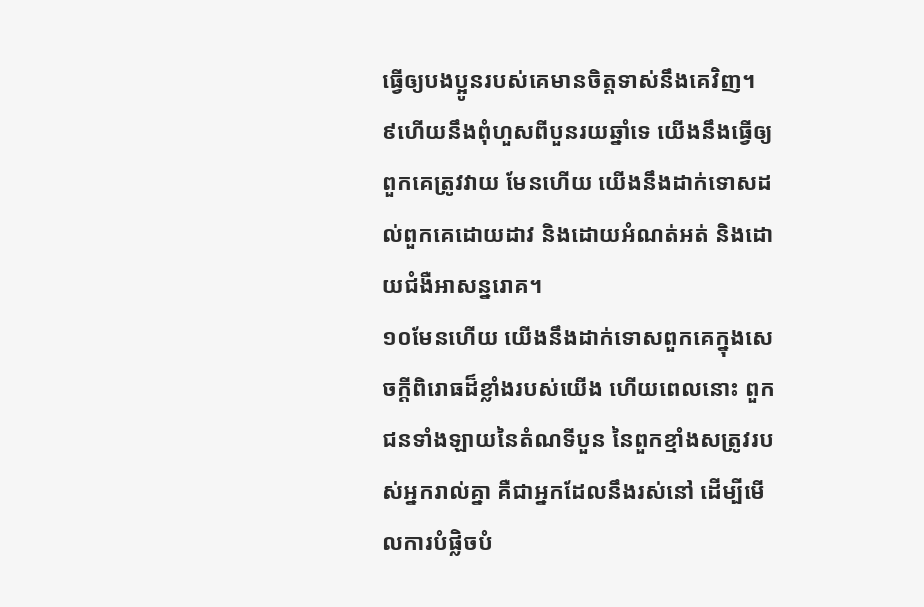ធ្វើឲ្យបងប្អូនរបស់គេមានចិត្តទាស់នឹងគេវិញ។
៩ហើយនឹងពុំហួសពីបួនរយឆ្នាំទេ យើងនឹងធ្វើឲ្យពួកគេត្រូវវាយ មែនហើយ យើងនឹងដាក់ទោសដល់ពួកគេដោយដាវ និងដោយអំណត់អត់ និងដោយជំងឺអាសន្នរោគ។
១០មែនហើយ យើងនឹងដាក់ទោសពួកគេក្នុងសេចក្ដីពិរោធដ៏ខ្លាំងរបស់យើង ហើយពេលនោះ ពួកជនទាំងឡាយនៃតំណទីបួន នៃពួកខ្មាំងសត្រូវរបស់អ្នករាល់គ្នា គឺជាអ្នកដែលនឹងរស់នៅ ដើម្បីមើលការបំផ្លិចបំ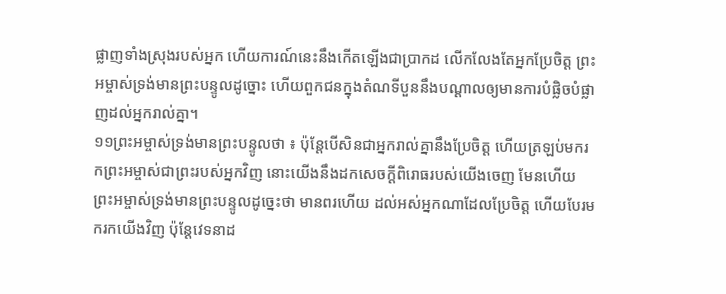ផ្លាញទាំងស្រុងរបស់អ្នក ហើយការណ៍នេះនឹងកើតឡើងជាប្រាកដ លើកលែងតែអ្នកប្រែចិត្ត ព្រះអម្ចាស់ទ្រង់មានព្រះបន្ទូលដូច្នោះ ហើយពួកជនក្នុងតំណទីបួននឹងបណ្ដាលឲ្យមានការបំផ្លិចបំផ្លាញដល់អ្នករាល់គ្នា។
១១ព្រះអម្ចាស់ទ្រង់មានព្រះបន្ទូលថា ៖ ប៉ុន្តែបើសិនជាអ្នករាល់គ្នានឹងប្រែចិត្ត ហើយត្រឡប់មករកព្រះអម្ចាស់ជាព្រះរបស់អ្នកវិញ នោះយើងនឹងដកសេចក្ដីពិរោធរបស់យើងចេញ មែនហើយ ព្រះអម្ចាស់ទ្រង់មានព្រះបន្ទូលដូច្នេះថា មានពរហើយ ដល់អស់អ្នកណាដែលប្រែចិត្ត ហើយបែរមករកយើងវិញ ប៉ុន្តែវេទនាដ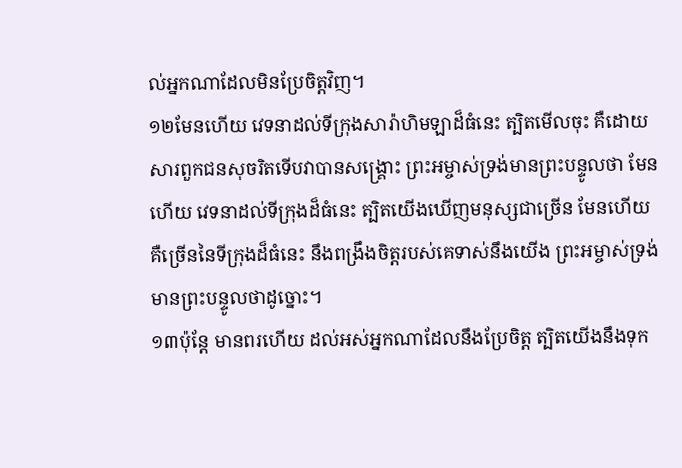ល់អ្នកណាដែលមិនប្រែចិត្តវិញ។
១២មែនហើយ វេទនាដល់ទីក្រុងសារ៉ាហិមឡាដ៏ធំនេះ ត្បិតមើលចុះ គឺដោយសារពួកជនសុចរិតទើបវាបានសង្គ្រោះ ព្រះអម្ចាស់ទ្រង់មានព្រះបន្ទូលថា មែនហើយ វេទនាដល់ទីក្រុងដ៏ធំនេះ ត្បិតយើងឃើញមនុស្សជាច្រើន មែនហើយ គឺច្រើននៃទីក្រុងដ៏ធំនេះ នឹងពង្រឹងចិត្តរបស់គេទាស់នឹងយើង ព្រះអម្ចាស់ទ្រង់មានព្រះបន្ទូលថាដូច្នោះ។
១៣ប៉ុន្តែ មានពរហើយ ដល់អស់អ្នកណាដែលនឹងប្រែចិត្ត ត្បិតយើងនឹងទុក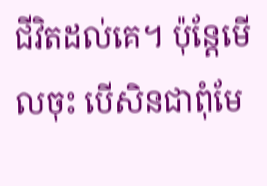ជីវិតដល់គេ។ ប៉ុន្តែមើលចុះ បើសិនជាពុំមែ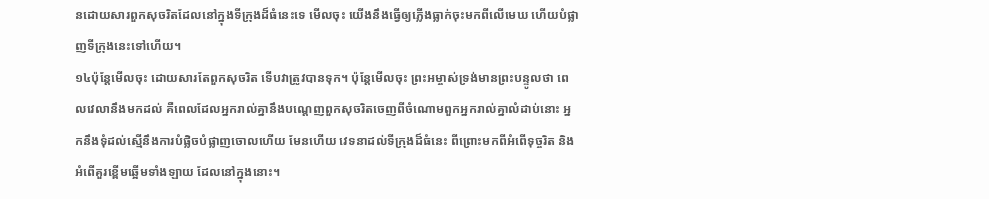នដោយសារពួកសុចរិតដែលនៅក្នុងទីក្រុងដ៏ធំនេះទេ មើលចុះ យើងនឹងធ្វើឲ្យភ្លើងធ្លាក់ចុះមកពីលើមេឃ ហើយបំផ្លាញទីក្រុងនេះទៅហើយ។
១៤ប៉ុន្តែមើលចុះ ដោយសារតែពួកសុចរិត ទើបវាត្រូវបានទុក។ ប៉ុន្តែមើលចុះ ព្រះអម្ចាស់ទ្រង់មានព្រះបន្ទូលថា ពេលវេលានឹងមកដល់ គឺពេលដែលអ្នករាល់គ្នានឹងបណ្ដេញពួកសុចរិតចេញពីចំណោមពួកអ្នករាល់គ្នាលំដាប់នោះ អ្នកនឹងទុំដល់ស្មើនឹងការបំផ្លិចបំផ្លាញចោលហើយ មែនហើយ វេទនាដល់ទីក្រុងដ៏ធំនេះ ពីព្រោះមកពីអំពើទុច្ចរិត និងអំពើគួរខ្ពើមឆ្អើមទាំងឡាយ ដែលនៅក្នុងនោះ។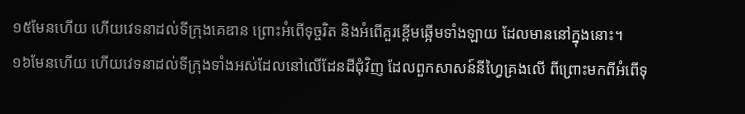១៥មែនហើយ ហើយវេទនាដល់ទីក្រុងគេឌាន ព្រោះអំពើទុច្ចរិត និងអំពើគួរខ្ពើមឆ្អើមទាំងឡាយ ដែលមាននៅក្នុងនោះ។
១៦មែនហើយ ហើយវេទនាដល់ទីក្រុងទាំងអស់ដែលនៅលើដែនដីជុំវិញ ដែលពួកសាសន៍នីហ្វៃគ្រងលើ ពីព្រោះមកពីអំពើទុ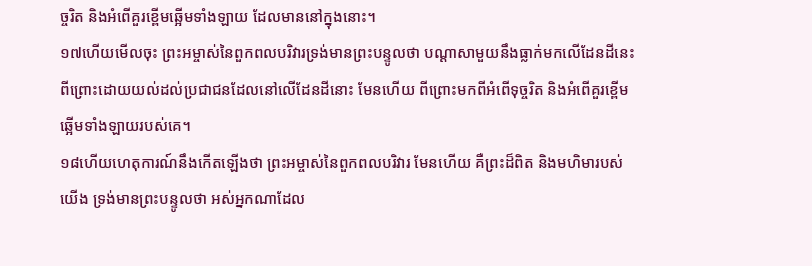ច្ចរិត និងអំពើគួរខ្ពើមឆ្អើមទាំងឡាយ ដែលមាននៅក្នុងនោះ។
១៧ហើយមើលចុះ ព្រះអម្ចាស់នៃពួកពលបរិវារទ្រង់មានព្រះបន្ទូលថា បណ្ដាសាមួយនឹងធ្លាក់មកលើដែនដីនេះ ពីព្រោះដោយយល់ដល់ប្រជាជនដែលនៅលើដែនដីនោះ មែនហើយ ពីព្រោះមកពីអំពើទុច្ចរិត និងអំពើគួរខ្ពើមឆ្អើមទាំងឡាយរបស់គេ។
១៨ហើយហេតុការណ៍នឹងកើតឡើងថា ព្រះអម្ចាស់នៃពួកពលបរិវារ មែនហើយ គឺព្រះដ៏ពិត និងមហិមារបស់យើង ទ្រង់មានព្រះបន្ទូលថា អស់អ្នកណាដែល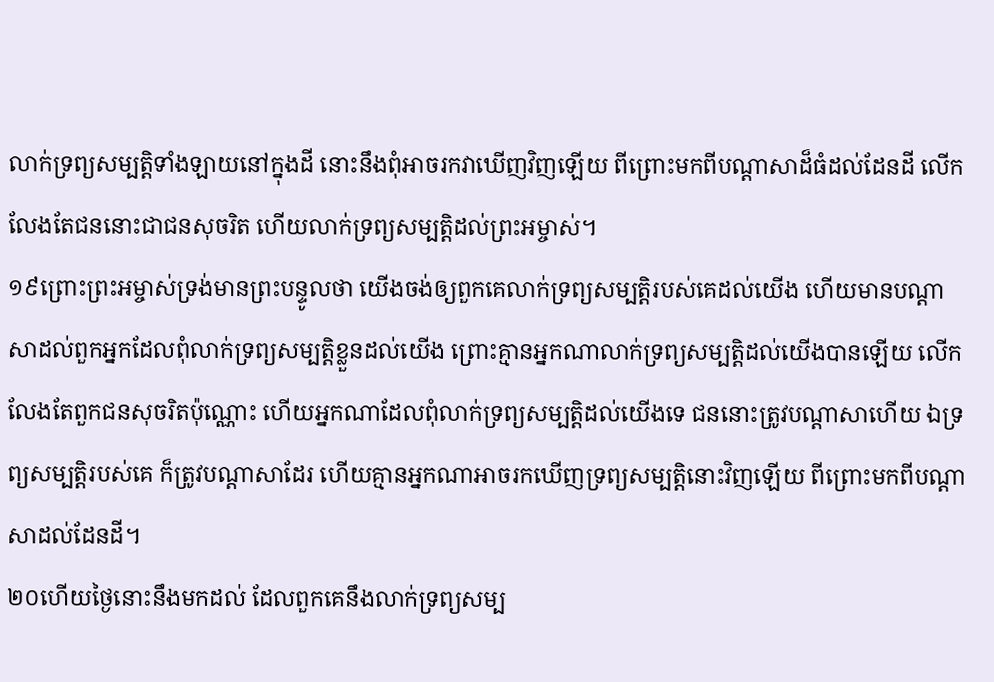លាក់ទ្រព្យសម្បត្តិទាំងឡាយនៅក្នុងដី នោះនឹងពុំអាចរកវាឃើញវិញឡើយ ពីព្រោះមកពីបណ្ដាសាដ៏ធំដល់ដែនដី លើកលែងតែជននោះជាជនសុចរិត ហើយលាក់ទ្រព្យសម្បត្តិដល់ព្រះអម្ចាស់។
១៩ព្រោះព្រះអម្ចាស់ទ្រង់មានព្រះបន្ទូលថា យើងចង់ឲ្យពួកគេលាក់ទ្រព្យសម្បត្តិរបស់គេដល់យើង ហើយមានបណ្ដាសាដល់ពួកអ្នកដែលពុំលាក់ទ្រព្យសម្បត្តិខ្លួនដល់យើង ព្រោះគ្មានអ្នកណាលាក់ទ្រព្យសម្បត្តិដល់យើងបានឡើយ លើកលែងតែពួកជនសុចរិតប៉ុណ្ណោះ ហើយអ្នកណាដែលពុំលាក់ទ្រព្យសម្បត្តិដល់យើងទេ ជននោះត្រូវបណ្ដាសាហើយ ឯទ្រព្យសម្បត្តិរបស់គេ ក៏ត្រូវបណ្ដាសាដែរ ហើយគ្មានអ្នកណាអាចរកឃើញទ្រព្យសម្បត្តិនោះវិញឡើយ ពីព្រោះមកពីបណ្ដាសាដល់ដែនដី។
២០ហើយថ្ងៃនោះនឹងមកដល់ ដែលពួកគេនឹងលាក់ទ្រព្យសម្ប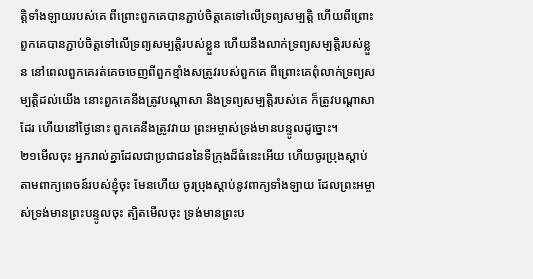ត្តិទាំងឡាយរបស់គេ ពីព្រោះពួកគេបានភ្ជាប់ចិត្តគេទៅលើទ្រព្យសម្បត្តិ ហើយពីព្រោះពួកគេបានភ្ជាប់ចិត្តទៅលើទ្រព្យសម្បត្តិរបស់ខ្លួន ហើយនឹងលាក់ទ្រព្យសម្បត្តិរបស់ខ្លួន នៅពេលពួកគេរត់គេចចេញពីពួកខ្មាំងសត្រូវរបស់ពួកគេ ពីព្រោះគេពុំលាក់ទ្រព្យសម្បត្តិដល់យើង នោះពួកគេនឹងត្រូវបណ្ដាសា និងទ្រព្យសម្បត្តិរបស់គេ ក៏ត្រូវបណ្ដាសាដែរ ហើយនៅថ្ងៃនោះ ពួកគេនឹងត្រូវវាយ ព្រះអម្ចាស់ទ្រង់មានបន្ទូលដូច្នោះ។
២១មើលចុះ អ្នករាល់គ្នាដែលជាប្រជាជននៃទីក្រុងដ៏ធំនេះអើយ ហើយចូរប្រុងស្ដាប់តាមពាក្យពេចន៍របស់ខ្ញុំចុះ មែនហើយ ចូរប្រុងស្ដាប់នូវពាក្យទាំងឡាយ ដែលព្រះអម្ចាស់ទ្រង់មានព្រះបន្ទូលចុះ ត្បិតមើលចុះ ទ្រង់មានព្រះប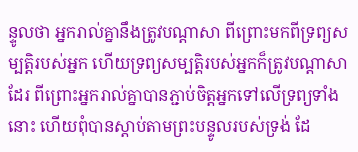ន្ទូលថា អ្នករាល់គ្នានឹងត្រូវបណ្ដាសា ពីព្រោះមកពីទ្រព្យសម្បត្តិរបស់អ្នក ហើយទ្រព្យសម្បត្តិរបស់អ្នកក៏ត្រូវបណ្ដាសាដែរ ពីព្រោះអ្នករាល់គ្នាបានភ្ជាប់ចិត្តអ្នកទៅលើទ្រព្យទាំងនោះ ហើយពុំបានស្ដាប់តាមព្រះបន្ទូលរបស់ទ្រង់ ដែ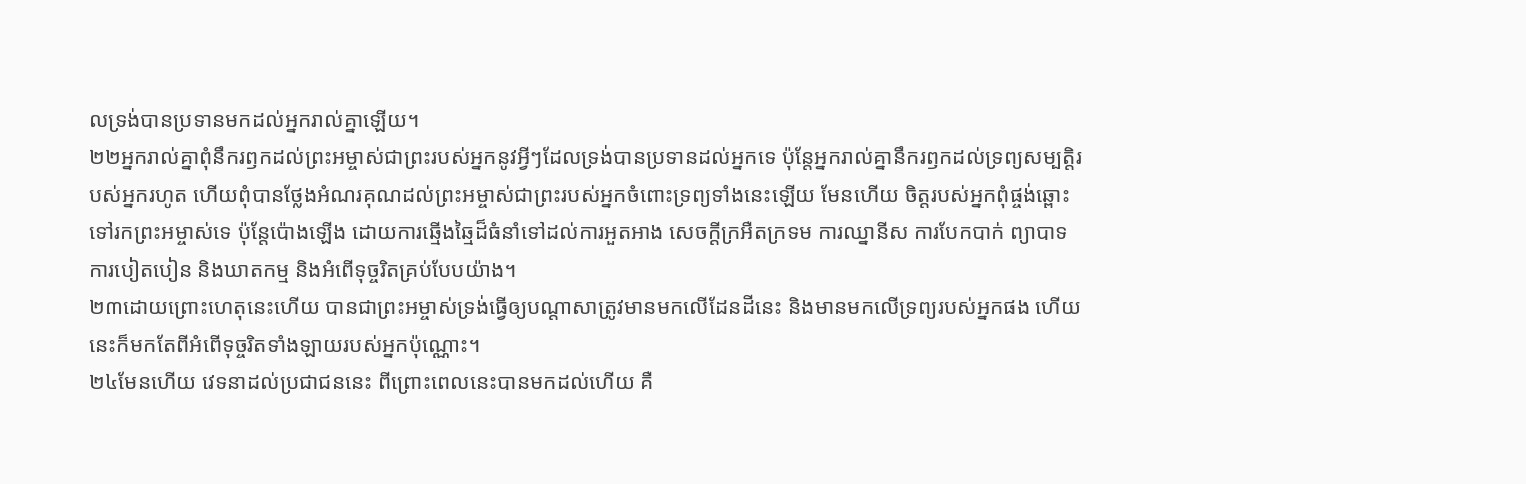លទ្រង់បានប្រទានមកដល់អ្នករាល់គ្នាឡើយ។
២២អ្នករាល់គ្នាពុំនឹករឭកដល់ព្រះអម្ចាស់ជាព្រះរបស់អ្នកនូវអ្វីៗដែលទ្រង់បានប្រទានដល់អ្នកទេ ប៉ុន្តែអ្នករាល់គ្នានឹករឭកដល់ទ្រព្យសម្បត្តិរបស់អ្នករហូត ហើយពុំបានថ្លែងអំណរគុណដល់ព្រះអម្ចាស់ជាព្រះរបស់អ្នកចំពោះទ្រព្យទាំងនេះឡើយ មែនហើយ ចិត្តរបស់អ្នកពុំផ្ចង់ឆ្ពោះទៅរកព្រះអម្ចាស់ទេ ប៉ុន្តែប៉ោងឡើង ដោយការឆ្មើងឆ្មៃដ៏ធំនាំទៅដល់ការអួតអាង សេចក្ដីក្រអឺតក្រទម ការឈ្នានីស ការបែកបាក់ ព្យាបាទ ការបៀតបៀន និងឃាតកម្ម និងអំពើទុច្ចរិតគ្រប់បែបយ៉ាង។
២៣ដោយព្រោះហេតុនេះហើយ បានជាព្រះអម្ចាស់ទ្រង់ធ្វើឲ្យបណ្ដាសាត្រូវមានមកលើដែនដីនេះ និងមានមកលើទ្រព្យរបស់អ្នកផង ហើយនេះក៏មកតែពីអំពើទុច្ចរិតទាំងឡាយរបស់អ្នកប៉ុណ្ណោះ។
២៤មែនហើយ វេទនាដល់ប្រជាជននេះ ពីព្រោះពេលនេះបានមកដល់ហើយ គឺ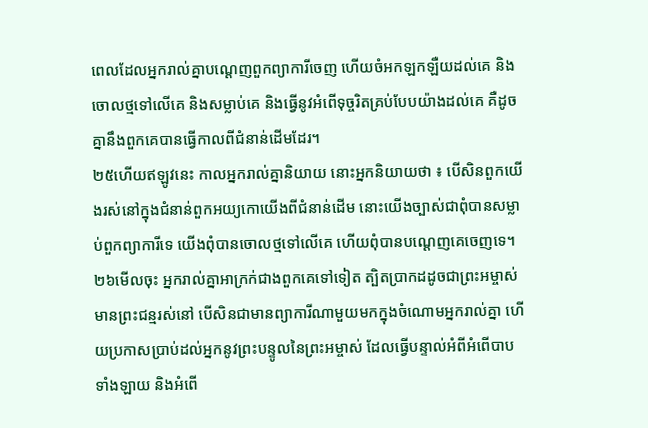ពេលដែលអ្នករាល់គ្នាបណ្ដេញពួកព្យាការីចេញ ហើយចំអកឡកឡឺយដល់គេ និងចោលថ្មទៅលើគេ និងសម្លាប់គេ និងធ្វើនូវអំពើទុច្ចរិតគ្រប់បែបយ៉ាងដល់គេ គឺដូចគ្នានឹងពួកគេបានធ្វើកាលពីជំនាន់ដើមដែរ។
២៥ហើយឥឡូវនេះ កាលអ្នករាល់គ្នានិយាយ នោះអ្នកនិយាយថា ៖ បើសិនពួកយើងរស់នៅក្នុងជំនាន់ពួកអយ្យកោយើងពីជំនាន់ដើម នោះយើងច្បាស់ជាពុំបានសម្លាប់ពួកព្យាការីទេ យើងពុំបានចោលថ្មទៅលើគេ ហើយពុំបានបណ្ដេញគេចេញទេ។
២៦មើលចុះ អ្នករាល់គ្នាអាក្រក់ជាងពួកគេទៅទៀត ត្បិតប្រាកដដូចជាព្រះអម្ចាស់មានព្រះជន្មរស់នៅ បើសិនជាមានព្យាការីណាមួយមកក្នុងចំណោមអ្នករាល់គ្នា ហើយប្រកាសប្រាប់ដល់អ្នកនូវព្រះបន្ទូលនៃព្រះអម្ចាស់ ដែលធ្វើបន្ទាល់អំពីអំពើបាបទាំងឡាយ និងអំពើ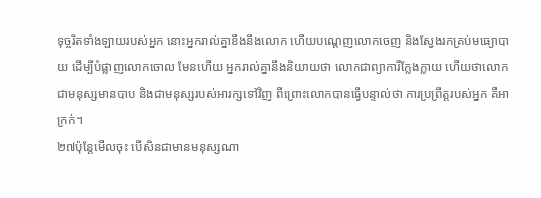ទុច្ចរិតទាំងឡាយរបស់អ្នក នោះអ្នករាល់គ្នាខឹងនឹងលោក ហើយបណ្ដេញលោកចេញ និងស្វែងរកគ្រប់មធ្យោបាយ ដើម្បីបំផ្លាញលោកចោល មែនហើយ អ្នករាល់គ្នានឹងនិយាយថា លោកជាព្យាការីក្លែងក្លាយ ហើយថាលោកជាមនុស្សមានបាប និងជាមនុស្សរបស់អារក្សទៅវិញ ពីព្រោះលោកបានធ្វើបន្ទាល់ថា ការប្រព្រឹត្តរបស់អ្នក គឺអាក្រក់។
២៧ប៉ុន្តែមើលចុះ បើសិនជាមានមនុស្សណា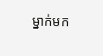ម្នាក់មក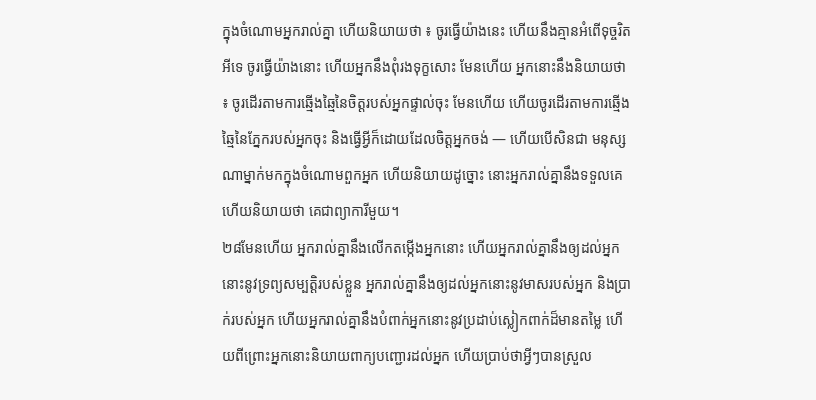ក្នុងចំណោមអ្នករាល់គ្នា ហើយនិយាយថា ៖ ចូរធ្វើយ៉ាងនេះ ហើយនឹងគ្មានអំពើទុច្ចរិតអីទេ ចូរធ្វើយ៉ាងនោះ ហើយអ្នកនឹងពុំរងទុក្ខសោះ មែនហើយ អ្នកនោះនឹងនិយាយថា ៖ ចូរដើរតាមការឆ្មើងឆ្មៃនៃចិត្តរបស់អ្នកផ្ទាល់ចុះ មែនហើយ ហើយចូរដើរតាមការឆ្មើងឆ្មៃនៃភ្នែករបស់អ្នកចុះ និងធ្វើអ្វីក៏ដោយដែលចិត្តអ្នកចង់ — ហើយបើសិនជា មនុស្សណាម្នាក់មកក្នុងចំណោមពួកអ្នក ហើយនិយាយដូច្នោះ នោះអ្នករាល់គ្នានឹងទទួលគេ ហើយនិយាយថា គេជាព្យាការីមួយ។
២៨មែនហើយ អ្នករាល់គ្នានឹងលើកតម្កើងអ្នកនោះ ហើយអ្នករាល់គ្នានឹងឲ្យដល់អ្នកនោះនូវទ្រព្យសម្បត្តិរបស់ខ្លួន អ្នករាល់គ្នានឹងឲ្យដល់អ្នកនោះនូវមាសរបស់អ្នក និងប្រាក់របស់អ្នក ហើយអ្នករាល់គ្នានឹងបំពាក់អ្នកនោះនូវប្រដាប់ស្លៀកពាក់ដ៏មានតម្លៃ ហើយពីព្រោះអ្នកនោះនិយាយពាក្យបញ្ជោរដល់អ្នក ហើយប្រាប់ថាអ្វីៗបានស្រួល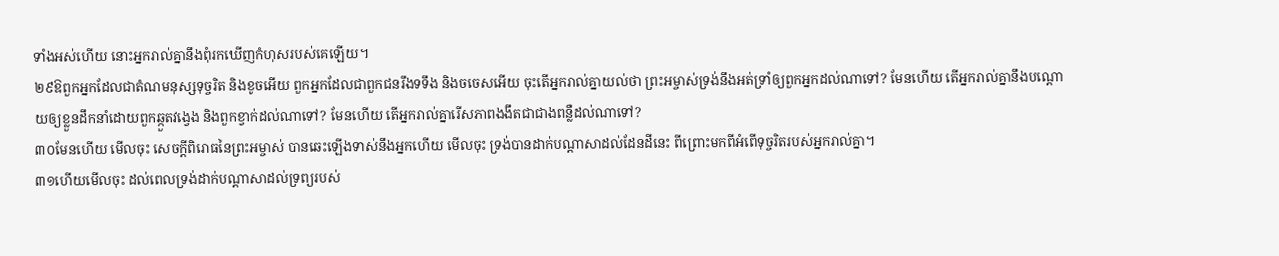ទាំងអស់ហើយ នោះអ្នករាល់គ្នានឹងពុំរកឃើញកំហុសរបស់គេឡើយ។
២៩ឱពួកអ្នកដែលជាតំណមនុស្សទុច្ចរិត និងខូចអើយ ពួកអ្នកដែលជាពួកជនរឹងទទឹង និងចចេសអើយ ចុះតើអ្នករាល់គ្នាយល់ថា ព្រះអម្ចាស់ទ្រង់នឹងអត់ទ្រាំឲ្យពួកអ្នកដល់ណាទៅ? មែនហើយ តើអ្នករាល់គ្នានឹងបណ្ដោយឲ្យខ្លួនដឹកនាំដោយពួកឆ្កួតវង្វេង និងពួកខ្វាក់ដល់ណាទៅ? មែនហើយ តើអ្នករាល់គ្នារើសភាពងងឹតជាជាងពន្លឺដល់ណាទៅ?
៣០មែនហើយ មើលចុះ សេចក្ដីពិរោធនៃព្រះអម្ចាស់ បានឆេះឡើងទាស់នឹងអ្នកហើយ មើលចុះ ទ្រង់បានដាក់បណ្ដាសាដល់ដែនដីនេះ ពីព្រោះមកពីអំពើទុច្ចរិតរបស់អ្នករាល់គ្នា។
៣១ហើយមើលចុះ ដល់ពេលទ្រង់ដាក់បណ្ដាសាដល់ទ្រព្យរបស់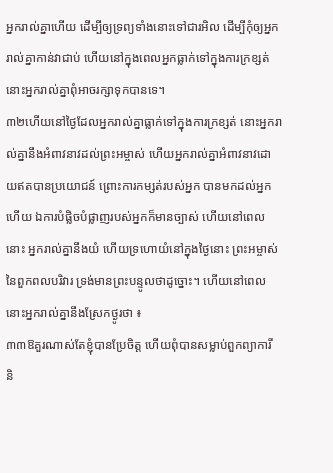អ្នករាល់គ្នាហើយ ដើម្បីឲ្យទ្រព្យទាំងនោះទៅជារអិល ដើម្បីកុំឲ្យអ្នករាល់គ្នាកាន់វាជាប់ ហើយនៅក្នុងពេលអ្នកធ្លាក់ទៅក្នុងការក្រខ្សត់ នោះអ្នករាល់គ្នាពុំអាចរក្សាទុកបានទេ។
៣២ហើយនៅថ្ងៃដែលអ្នករាល់គ្នាធ្លាក់ទៅក្នុងការក្រខ្សត់ នោះអ្នករាល់គ្នានឹងអំពាវនាវដល់ព្រះអម្ចាស់ ហើយអ្នករាល់គ្នាអំពាវនាវដោយឥតបានប្រយោជន៍ ព្រោះការកម្សត់របស់អ្នក បានមកដល់អ្នកហើយ ឯការបំផ្លិចបំផ្លាញរបស់អ្នកក៏មានច្បាស់ ហើយនៅពេលនោះ អ្នករាល់គ្នានឹងយំ ហើយទ្រហោយំនៅក្នុងថ្ងៃនោះ ព្រះអម្ចាស់នៃពួកពលបរិវារ ទ្រង់មានព្រះបន្ទូលថាដូច្នោះ។ ហើយនៅពេលនោះអ្នករាល់គ្នានឹងស្រែកថ្ងូរថា ៖
៣៣ឱគួរណាស់តែខ្ញុំបានប្រែចិត្ត ហើយពុំបានសម្លាប់ពួកព្យាការី និ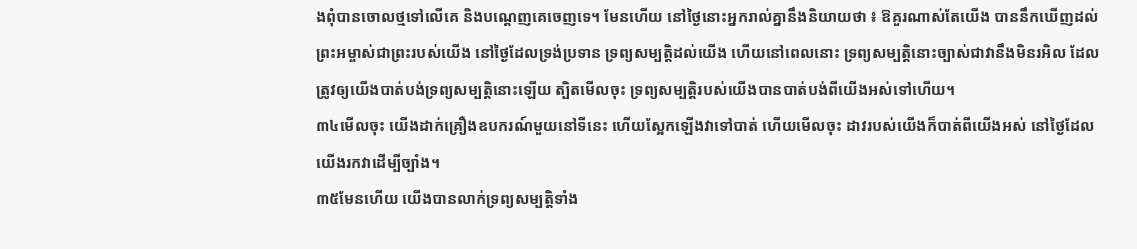ងពុំបានចោលថ្មទៅលើគេ និងបណ្ដេញគេចេញទេ។ មែនហើយ នៅថ្ងៃនោះអ្នករាល់គ្នានឹងនិយាយថា ៖ ឱគួរណាស់តែយើង បាននឹកឃើញដល់ព្រះអម្ចាស់ជាព្រះរបស់យើង នៅថ្ងៃដែលទ្រង់ប្រទាន ទ្រព្យសម្បត្តិដល់យើង ហើយនៅពេលនោះ ទ្រព្យសម្បត្តិនោះច្បាស់ជាវានឹងមិនរអិល ដែលត្រូវឲ្យយើងបាត់បង់ទ្រព្យសម្បត្តិនោះឡើយ ត្បិតមើលចុះ ទ្រព្យសម្បត្តិរបស់យើងបានបាត់បង់ពីយើងអស់ទៅហើយ។
៣៤មើលចុះ យើងដាក់គ្រឿងឧបករណ៍មួយនៅទីនេះ ហើយស្អែកឡើងវាទៅបាត់ ហើយមើលចុះ ដាវរបស់យើងក៏បាត់ពីយើងអស់ នៅថ្ងៃដែលយើងរកវាដើម្បីច្បាំង។
៣៥មែនហើយ យើងបានលាក់ទ្រព្យសម្បត្តិទាំង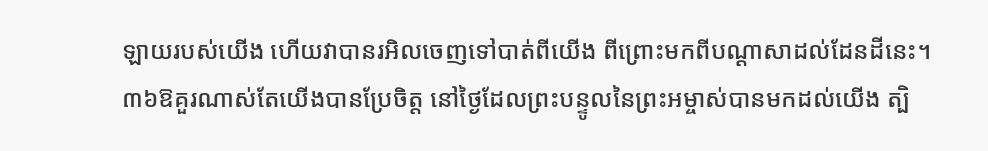ឡាយរបស់យើង ហើយវាបានរអិលចេញទៅបាត់ពីយើង ពីព្រោះមកពីបណ្ដាសាដល់ដែនដីនេះ។
៣៦ឱគួរណាស់តែយើងបានប្រែចិត្ត នៅថ្ងៃដែលព្រះបន្ទូលនៃព្រះអម្ចាស់បានមកដល់យើង ត្បិ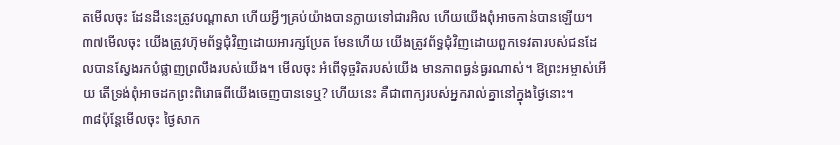តមើលចុះ ដែនដីនេះត្រូវបណ្ដាសា ហើយអ្វីៗគ្រប់យ៉ាងបានក្លាយទៅជារអិល ហើយយើងពុំអាចកាន់បានឡើយ។
៣៧មើលចុះ យើងត្រូវហ៊ុមព័ទ្ធជុំវិញដោយអារក្សប្រែត មែនហើយ យើងត្រូវព័ទ្ធជុំវិញដោយពួកទេវតារបស់ជនដែលបានស្វែងរកបំផ្លាញព្រលឹងរបស់យើង។ មើលចុះ អំពើទុច្ចរិតរបស់យើង មានភាពធ្ងន់ធ្ងរណាស់។ ឱព្រះអម្ចាស់អើយ តើទ្រង់ពុំអាចដកព្រះពិរោធពីយើងចេញបានទេឬ? ហើយនេះ គឺជាពាក្យរបស់អ្នករាល់គ្នានៅក្នុងថ្ងៃនោះ។
៣៨ប៉ុន្តែមើលចុះ ថ្ងៃសាក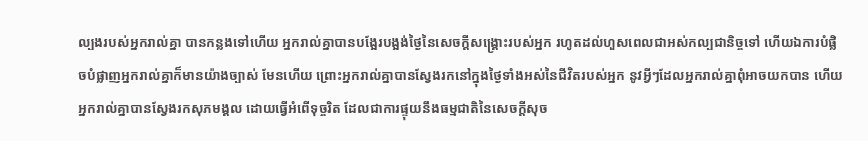ល្បងរបស់អ្នករាល់គ្នា បានកន្លងទៅហើយ អ្នករាល់គ្នាបានបង្អែរបង្អង់ថ្ងៃនៃសេចក្ដីសង្គ្រោះរបស់អ្នក រហូតដល់ហួសពេលជាអស់កល្បជានិច្ចទៅ ហើយឯការបំផ្លិចបំផ្លាញអ្នករាល់គ្នាក៏មានយ៉ាងច្បាស់ មែនហើយ ព្រោះអ្នករាល់គ្នាបានស្វែងរកនៅក្នុងថ្ងៃទាំងអស់នៃជីវិតរបស់អ្នក នូវអ្វីៗដែលអ្នករាល់គ្នាពុំអាចយកបាន ហើយអ្នករាល់គ្នាបានស្វែងរកសុភមង្គល ដោយធ្វើអំពើទុច្ចរិត ដែលជាការផ្ទុយនឹងធម្មជាតិនៃសេចក្ដីសុច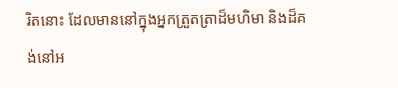រិតនោះ ដែលមាននៅក្នុងអ្នកត្រួតត្រាដ៏មហិមា និងដ៏គង់នៅអ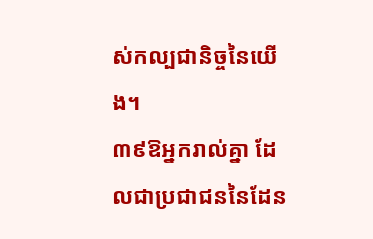ស់កល្បជានិច្ចនៃយើង។
៣៩ឱអ្នករាល់គ្នា ដែលជាប្រជាជននៃដែន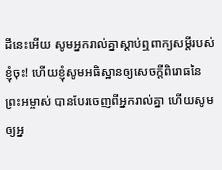ដីនេះអើយ សូមអ្នករាល់គ្នាស្ដាប់ឮពាក្យសម្ដីរបស់ខ្ញុំចុះ! ហើយខ្ញុំសូមអធិស្ឋានឲ្យសេចក្ដីពិរោធនៃព្រះអម្ចាស់ បានបែរចេញពីអ្នករាល់គ្នា ហើយសូមឲ្យអ្ន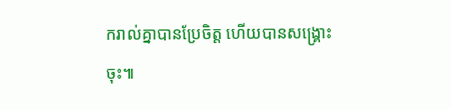ករាល់គ្នាបានប្រែចិត្ត ហើយបានសង្គ្រោះចុះ៕